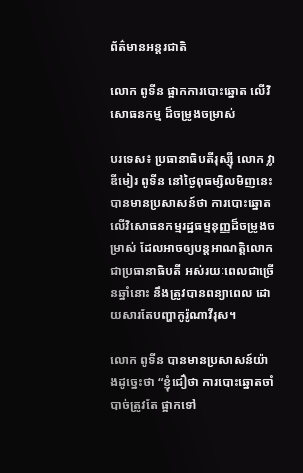ព័ត៌មានអន្តរជាតិ

លោក ពូទីន ផ្អាកការបោះឆ្នោត លើវិសោធនកម្ម ដ៏ចម្រូងចម្រាស់

បរទេស៖ ប្រធានាធិបតីរុស្ស៊ី លោក វ្លាឌីមៀរ ពូទីន នៅថ្ងៃពុធម្សិលមិញនេះ បានមានប្រសាសន៍ថា ការបោះឆ្នោតលើវិសោធនកម្មរដ្ឋធម្មនុញ្ញដ៏ចម្រូងចម្រាស់ ដែលអាចឲ្យបន្តអាណត្តិលោកជាប្រធានាធិបតី អស់រយៈពេលជាច្រើនឆ្នាំនោះ នឹងត្រូវបានពន្យាពេល ដោយសារតែបញ្ហាកូរ៉ូណាវីរុស។

លោក ពូទីន បានមានប្រសាសន៍យ៉ាងដូច្នេះថា “ខ្ញុំជឿថា ការបោះឆ្នោតចាំបាច់ត្រូវតែ ផ្អាកទៅ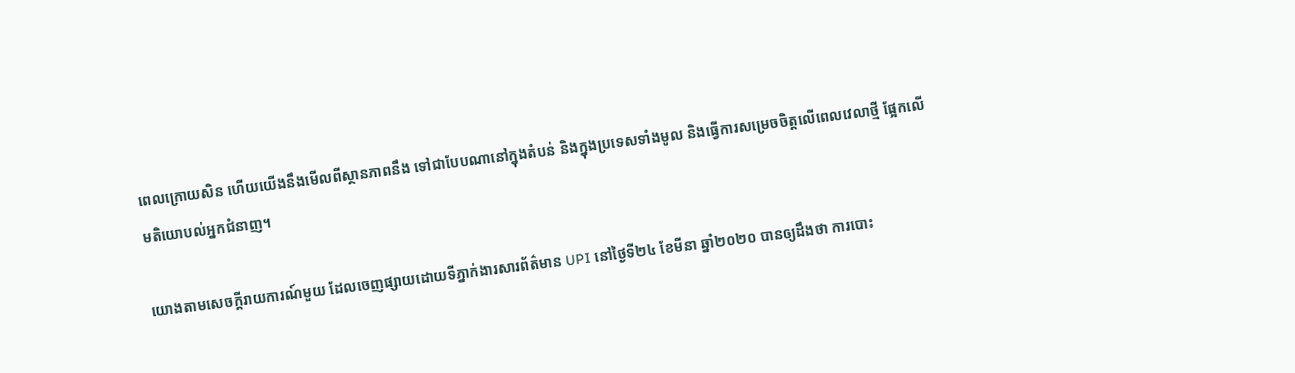ពេលក្រោយសិន ហើយយើងនឹងមើលពីស្ថានភាពនឹង ទៅជាបែបណានៅក្នុងតំបន់ និងក្នុងប្រទេសទាំងមូល និងធ្វើការសម្រេចចិត្តលើពេលវេលាថ្មី ផ្អែកលើមតិយោបល់អ្នកជំនាញ។

យោងតាមសេចក្តីរាយការណ៍មួយ ដែលចេញផ្សាយដោយទីភ្នាក់ងារសារព័ត៌មាន UPI នៅថ្ងៃទី២៤ ខែមីនា ឆ្នាំ២០២០ បានឲ្យដឹងថា ការបោះ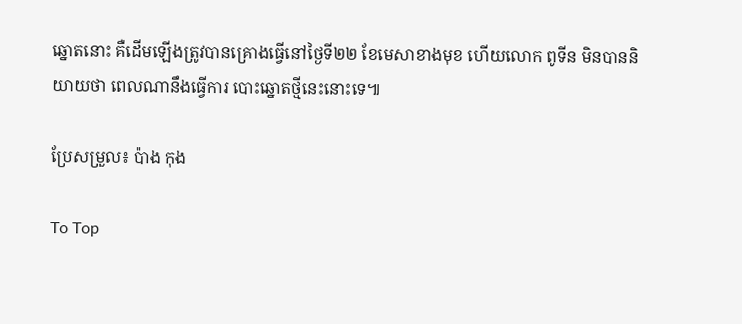ឆ្នោតនោះ គឺដើមឡើងត្រូវបានគ្រោងធ្វើនៅថ្ងៃទី២២ ខែមេសាខាងមុខ ហើយលោក ពូទីន មិនបាននិយាយថា ពេលណានឹងធ្វើការ បោះឆ្នោតថ្មីនេះនោះទេ៕

ប្រែសម្រួល៖ ប៉ាង កុង

To Top